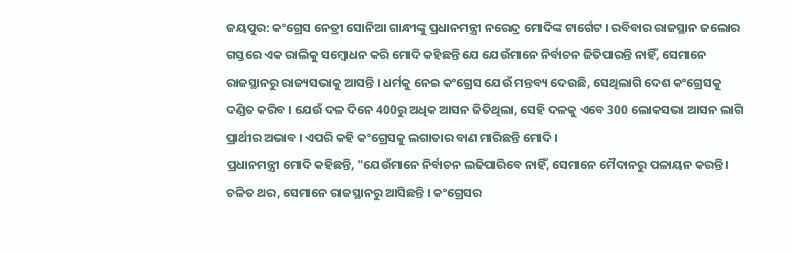ଜୟପୁର: କଂଗ୍ରେସ ନେତ୍ରୀ ସୋନିଆ ଗାନ୍ଧୀଙ୍କୁ ପ୍ରଧାନମନ୍ତ୍ରୀ ନରେନ୍ଦ୍ର ମୋଦିଙ୍କ ଟାର୍ଗେଟ । ରବିବାର ରାଜସ୍ଥାନ ଜଲୋର ଗସ୍ତରେ ଏକ ରାଲିକୁ ସମ୍ବୋଧନ କରି ମୋଦି କହିଛନ୍ତି ଯେ ଯେଉଁମାନେ ନିର୍ବାଚନ ଜିତିପାରନ୍ତି ନାହିଁ, ସେମାନେ ରାଜସ୍ଥାନରୁ ରାଜ୍ୟସଭାକୁ ଆସନ୍ତି । ଧର୍ମକୁ ନେଇ କଂଗ୍ରେସ ଯେଉଁ ମନ୍ତବ୍ୟ ଦେଉଛି, ସେଥିଲାଗି ଦେଶ କଂଗ୍ରେସକୁ ଦଣ୍ଡିତ କରିବ । ଯେଉଁ ଦଳ ଦିନେ 400ରୁ ଅଧିକ ଆସନ ଜିତିଥିଲା, ସେହି ଦଳକୁ ଏବେ 300 ଲୋକସଭା ଆସନ ଲାଗି ପ୍ରାର୍ଥୀର ଅଭାବ । ଏପରି କହି କଂଗ୍ରେସକୁ ଲଗାତାର ବାଣ ମାରିଛନ୍ତି ମୋଦି ।
ପ୍ରଧାନମନ୍ତ୍ରୀ ମୋଦି କହିଛନ୍ତି, "ଯେଉଁମାନେ ନିର୍ବାଚନ ଲଢିପାରିବେ ନାହିଁ, ସେମାନେ ମୈଦାନରୁ ପଳାୟନ କରନ୍ତି । ଚଳିତ ଥର, ସେମାନେ ରାଜସ୍ଥାନରୁ ଆସିଛନ୍ତି । କଂଗ୍ରେସର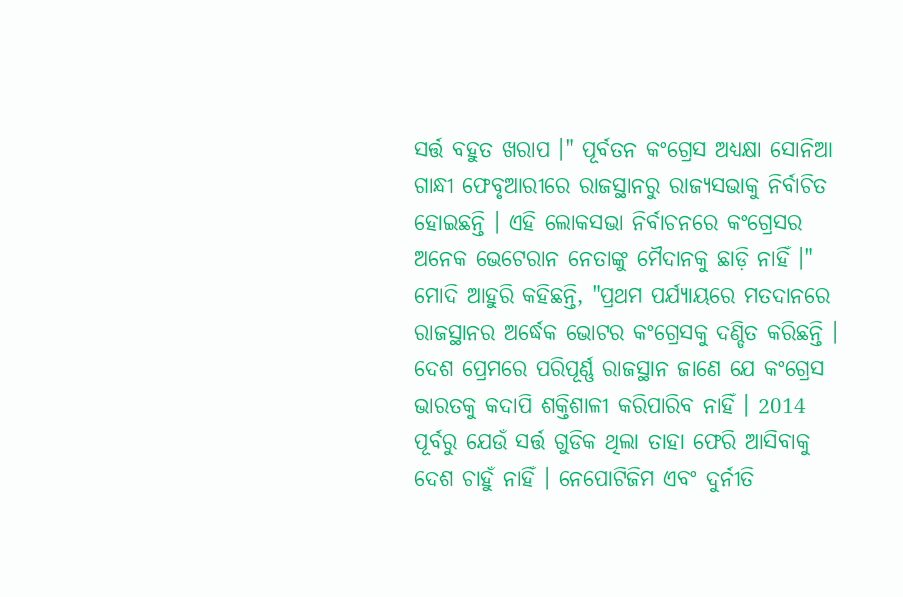ସର୍ତ୍ତ ବହୁତ ଖରାପ ।" ପୂର୍ବତନ କଂଗ୍ରେସ ଅଧ୍ୟକ୍ଷା ସୋନିଆ ଗାନ୍ଧୀ ଫେବୃଆରୀରେ ରାଜସ୍ଥାନରୁ ରାଜ୍ୟସଭାକୁ ନିର୍ବାଚିତ ହୋଇଛନ୍ତି । ଏହି ଲୋକସଭା ନିର୍ବାଚନରେ କଂଗ୍ରେସର ଅନେକ ଭେଟେରାନ ନେତାଙ୍କୁ ମୈଦାନକୁ ଛାଡ଼ି ନାହିଁ ।"
ମୋଦି ଆହୁରି କହିଛନ୍ତି, "ପ୍ରଥମ ପର୍ଯ୍ୟାୟରେ ମତଦାନରେ ରାଜସ୍ଥାନର ଅର୍ଦ୍ଧେକ ଭୋଟର କଂଗ୍ରେସକୁ ଦଣ୍ଡିତ କରିଛନ୍ତି । ଦେଶ ପ୍ରେମରେ ପରିପୂର୍ଣ୍ଣ ରାଜସ୍ଥାନ ଜାଣେ ଯେ କଂଗ୍ରେସ ଭାରତକୁ କଦାପି ଶକ୍ତିଶାଳୀ କରିପାରିବ ନାହିଁ । 2014 ପୂର୍ବରୁ ଯେଉଁ ସର୍ତ୍ତ ଗୁଡିକ ଥିଲା ତାହା ଫେରି ଆସିବାକୁ ଦେଶ ଚାହୁଁ ନାହିଁ । ନେପୋଟିଜିମ ଏବଂ ଦୁର୍ନୀତି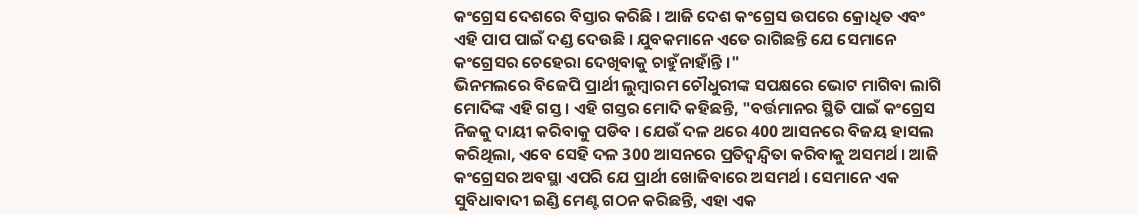କଂଗ୍ରେସ ଦେଶରେ ବିସ୍ତାର କରିଛି । ଆଜି ଦେଶ କଂଗ୍ରେସ ଉପରେ କ୍ରୋଧିତ ଏବଂ ଏହି ପାପ ପାଇଁ ଦଣ୍ଡ ଦେଉଛି । ଯୁବକମାନେ ଏତେ ରାଗିଛନ୍ତି ଯେ ସେମାନେ କଂଗ୍ରେସର ଚେହେରା ଦେଖିବାକୁ ଚାହୁଁନାହାଁନ୍ତି ।"
ଭିନମଲରେ ବିଜେପି ପ୍ରାର୍ଥୀ ଲୁମ୍ବାରମ ଚୌଧୁରୀଙ୍କ ସପକ୍ଷରେ ଭୋଟ ମାଗିବା ଲାଗି ମୋଦିଙ୍କ ଏହି ଗସ୍ତ । ଏହି ଗସ୍ତର ମୋଦି କହିଛନ୍ତି, "ବର୍ତ୍ତମାନର ସ୍ଥିତି ପାଇଁ କଂଗ୍ରେସ ନିଜକୁ ଦାୟୀ କରିବାକୁ ପଡିବ । ଯେଉଁ ଦଳ ଥରେ 400 ଆସନରେ ବିଜୟ ହାସଲ କରିଥିଲା, ଏବେ ସେହି ଦଳ 300 ଆସନରେ ପ୍ରତିଦ୍ବନ୍ଦ୍ବିତା କରିବାକୁ ଅସମର୍ଥ । ଆଜି କଂଗ୍ରେସର ଅବସ୍ଥା ଏପରି ଯେ ପ୍ରାର୍ଥୀ ଖୋଜିବାରେ ଅସମର୍ଥ । ସେମାନେ ଏକ ସୁବିଧାବାଦୀ ଇଣ୍ଡି ମେଣ୍ଟ ଗଠନ କରିଛନ୍ତି, ଏହା ଏକ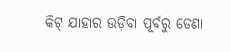କିଟ୍ ଯାହାର ଉଡ଼ିବା ପୂର୍ବରୁ ଡେଣା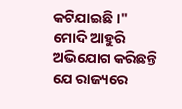କଟିଯାଇଛି ।"
ମୋଦି ଆହୁରି ଅଭିଯୋଗ କରିଛନ୍ତି ଯେ ରାଜ୍ୟରେ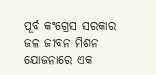ପୂର୍ବ କଂଗ୍ରେସ ସରକାର ଜଳ ଜୀବନ ମିଶନ ଯୋଜନାରେ ଏକ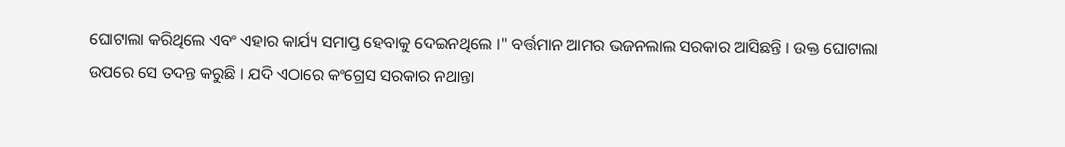ଘୋଟାଲା କରିଥିଲେ ଏବଂ ଏହାର କାର୍ଯ୍ୟ ସମାପ୍ତ ହେବାକୁ ଦେଇନଥିଲେ ।" ବର୍ତ୍ତମାନ ଆମର ଭଜନଲାଲ ସରକାର ଆସିଛନ୍ତି । ଉକ୍ତ ଘୋଟାଲା ଉପରେ ସେ ତଦନ୍ତ କରୁଛି । ଯଦି ଏଠାରେ କଂଗ୍ରେସ ସରକାର ନଥାନ୍ତା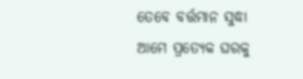ତେବେ ବର୍ତ୍ତମାନ ସୁଦ୍ଧା ଆମେ ପ୍ରତ୍ୟେକ ଘରକୁ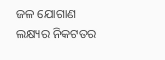ଜଳ ଯୋଗାଣ ଲକ୍ଷ୍ୟର ନିକଟତର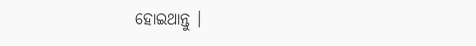ହୋଇଥାନ୍ତୁ ।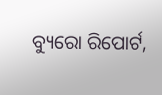ବ୍ୟୁରୋ ରିପୋର୍ଟ,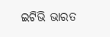ଇଟିଭି ଭାରତ